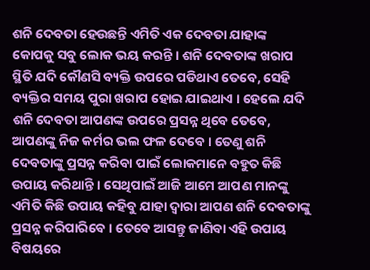ଶନି ଦେବତା ହେଉଛନ୍ତି ଏମିତି ଏକ ଦେବତା ଯାହାଙ୍କ କୋପକୁ ସବୁ ଲୋକ ଭୟ କରନ୍ତି । ଶନି ଦେବତାଙ୍କ ଖରାପ ସ୍ଥିତି ଯଦି କୌଣସି ବ୍ୟକ୍ତି ଉପରେ ପଡିଥାଏ ତେବେ, ସେହି ବ୍ୟକ୍ତିର ସମୟ ପୁରା ଖରାପ ହୋଇ ଯାଇଥାଏ । ହେଲେ ଯଦି ଶନି ଦେବତା ଆପଣଙ୍କ ଉପରେ ପ୍ରସନ୍ନ ଥିବେ ତେବେ, ଆପଣଙ୍କୁ ନିଜ କର୍ମର ଭଲ ଫଳ ଦେବେ । ତେଣୁ ଶନି ଦେବତାଙ୍କୁ ପ୍ରସନ୍ନ କରିବା ପାଇଁ ଲୋକମାନେ ବହୁତ କିଛି ଉପାୟ କରିଥାନ୍ତି । ସେଥିପାଇଁ ଆଜି ଆମେ ଆପଣ ମାନଙ୍କୁ ଏମିତି କିଛି ଉପାୟ କହିବୁ ଯାହା ଦ୍ୱାରା ଆପଣ ଶନି ଦେବତାଙ୍କୁ ପ୍ରସନ୍ନ କରିପାରିବେ । ତେବେ ଆସନ୍ତୁ ଜାଣିବା ଏହି ଉପାୟ ବିଷୟରେ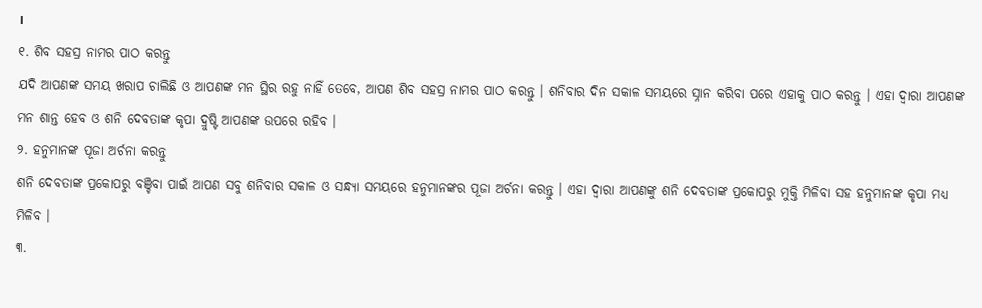।
୧. ଶିବ ସହସ୍ର ନାମର ପାଠ କରନ୍ତୁ
ଯଦି ଆପଣଙ୍କ ସମୟ ଖରାପ ଚାଲିଛି ଓ ଆପଣଙ୍କ ମନ ସ୍ଥିର ରହୁ ନାହିଁ ତେବେ, ଆପଣ ଶିବ ସହସ୍ର ନାମର ପାଠ କରନ୍ତୁ । ଶନିବାର ଦିନ ସକାଳ ସମୟରେ ସ୍ନାନ କରିବା ପରେ ଏହାକୁ ପାଠ କରନ୍ତୁ । ଏହା ଦ୍ଵାରା ଆପଣଙ୍କ ମନ ଶାନ୍ତ ହେବ ଓ ଶନି ଦେବତାଙ୍କ କୃପା ଦ୍ରୁଷ୍ଟି ଆପଣଙ୍କ ଉପରେ ରହିବ ।
୨. ହନୁମାନଙ୍କ ପୂଜା ଅର୍ଚନା କରନ୍ତୁ
ଶନି ଦେବତାଙ୍କ ପ୍ରକୋପରୁ ବଞ୍ଚିବା ପାଇଁ ଆପଣ ସବୁ ଶନିବାର ସକାଳ ଓ ସନ୍ଧ୍ୟା ସମୟରେ ହନୁମାନଙ୍କର ପୂଜା ଅର୍ଚନା କରନ୍ତୁ । ଏହା ଦ୍ଵାରା ଆପଣଙ୍କୁ ଶନି ଦେବତାଙ୍କ ପ୍ରକୋପରୁ ମୁକ୍ତି ମିଳିବା ସହ ହନୁମାନଙ୍କ କୃପା ମଧ୍ୟ ମିଳିବ ।
୩.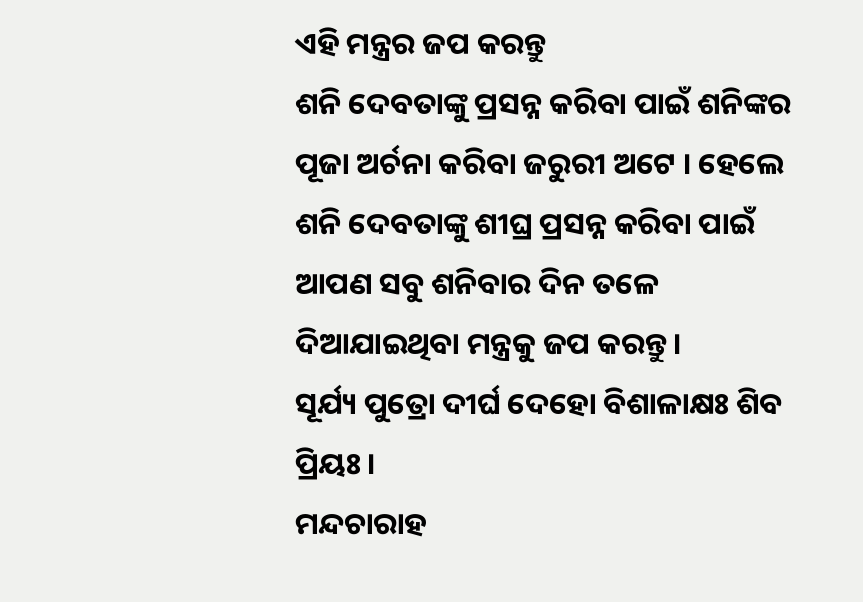ଏହି ମନ୍ତ୍ରର ଜପ କରନ୍ତୁ
ଶନି ଦେବତାଙ୍କୁ ପ୍ରସନ୍ନ କରିବା ପାଇଁ ଶନିଙ୍କର ପୂଜା ଅର୍ଚନା କରିବା ଜରୁରୀ ଅଟେ । ହେଲେ ଶନି ଦେବତାଙ୍କୁ ଶୀଘ୍ର ପ୍ରସନ୍ନ କରିବା ପାଇଁ ଆପଣ ସବୁ ଶନିବାର ଦିନ ତଳେ ଦିଆଯାଇଥିବା ମନ୍ତ୍ରକୁ ଜପ କରନ୍ତୁ ।
ସୂର୍ଯ୍ୟ ପୁତ୍ରୋ ଦୀର୍ଘ ଦେହୋ ବିଶାଳାକ୍ଷଃ ଶିବ ପ୍ରିୟଃ ।
ମନ୍ଦଚାରାହ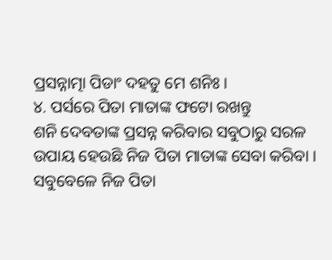ପ୍ରସନ୍ନାତ୍ମା ପିଡାଂ ଦହତୁ ମେ ଶନିଃ ।
୪. ପର୍ସରେ ପିତା ମାତାଙ୍କ ଫଟୋ ରଖନ୍ତୁ
ଶନି ଦେବତାଙ୍କ ପ୍ରସନ୍ନ କରିବାର ସବୁଠାରୁ ସରଳ ଉପାୟ ହେଉଛି ନିଜ ପିତା ମାତାଙ୍କ ସେବା କରିବା । ସବୁବେଳେ ନିଜ ପିତା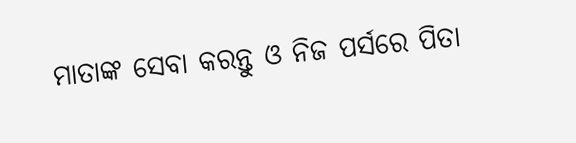ମାତାଙ୍କ ସେବା କରନ୍ତୁ ଓ ନିଜ ପର୍ସରେ ପିତା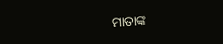ମାତାଙ୍କ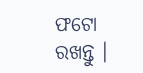ଫଟୋ ରଖନ୍ତୁ ।